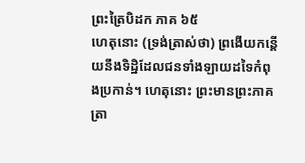ព្រះត្រៃបិដក ភាគ ៦៥
ហេតុនោះ (ទ្រង់ត្រាស់ថា) ព្រងើយកន្តើយនឹងទិដ្ឋិដែលជនទាំងឡាយដទៃកំពុងប្រកាន់។ ហេតុនោះ ព្រះមានព្រះភាគត្រា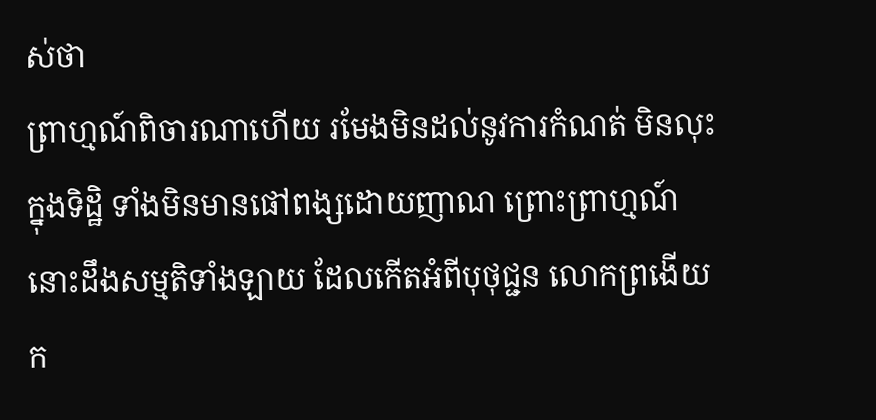ស់ថា
ព្រាហ្មណ៍ពិចារណាហើយ រមែងមិនដល់នូវការកំណត់ មិនលុះក្នុងទិដ្ឋិ ទាំងមិនមានផៅពង្សដោយញាណ ព្រោះព្រាហ្មណ៍នោះដឹងសម្មតិទាំងឡាយ ដែលកើតអំពីបុថុជ្ជន លោកព្រងើយក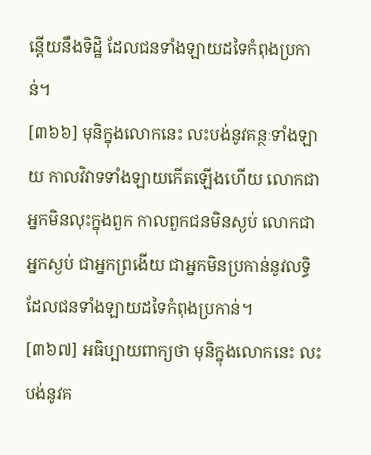ន្តើយនឹងទិដ្ឋិ ដែលជនទាំងឡាយដទៃកំពុងប្រកាន់។
[៣៦៦] មុនិក្នុងលោកនេះ លះបង់នូវគន្ថៈទាំងឡាយ កាលវិវាទទាំងឡាយកើតឡើងហើយ លោកជាអ្នកមិនលុះក្នុងពួក កាលពួកជនមិនស្ងប់ លោកជាអ្នកស្ងប់ ជាអ្នកព្រងើយ ជាអ្នកមិនប្រកាន់នូវលទ្ធិដែលជនទាំងឡាយដទៃកំពុងប្រកាន់។
[៣៦៧] អធិប្បាយពាក្យថា មុនិក្នុងលោកនេះ លះបង់នូវគ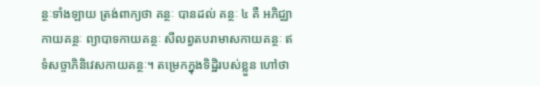ន្ថៈទាំងឡាយ ត្រង់ពាក្យថា គន្ថៈ បានដល់ គន្ថៈ ៤ គឺ អភិជ្ឈាកាយគន្ថៈ ព្យាបាទកាយគន្ថៈ សីលព្វតបរាមាសកាយគន្ថៈ ឥទំសច្ចាភិនិវេសកាយគន្ថៈ។ តម្រេកក្នុងទិដ្ឋិរបស់ខ្លួន ហៅថា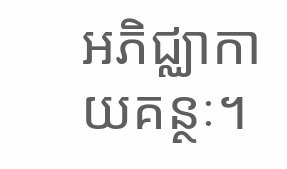អភិជ្ឈាកាយគន្ថៈ។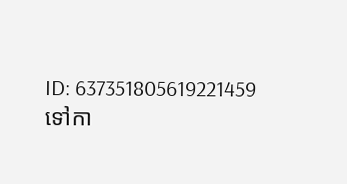ID: 637351805619221459
ទៅកា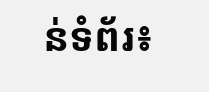ន់ទំព័រ៖